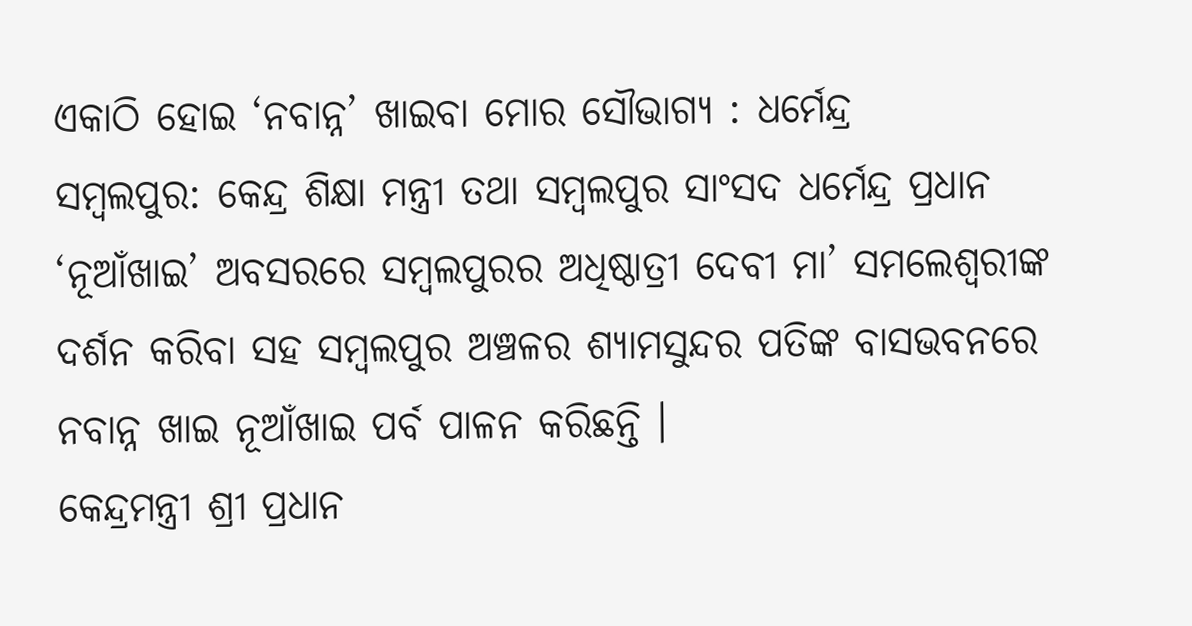ଏକାଠି ହୋଇ ‘ନବାନ୍ନ’ ଖାଇବା ମୋର ସୌଭାଗ୍ୟ : ଧର୍ମେନ୍ଦ୍ର
ସମ୍ବଲପୁର: କେନ୍ଦ୍ର ଶିକ୍ଷା ମନ୍ତ୍ରୀ ତଥା ସମ୍ବଲପୁର ସାଂସଦ ଧର୍ମେନ୍ଦ୍ର ପ୍ରଧାନ ‘ନୂଆଁଖାଇ’ ଅବସରରେ ସମ୍ବଲପୁରର ଅଧିଷ୍ଠାତ୍ରୀ ଦେବୀ ମା’ ସମଲେଶ୍ୱରୀଙ୍କ ଦର୍ଶନ କରିବା ସହ ସମ୍ବଲପୁର ଅଞ୍ଚଳର ଶ୍ୟାମସୁନ୍ଦର ପତିଙ୍କ ବାସଭବନରେ ନବାନ୍ନ ଖାଇ ନୂଆଁଖାଇ ପର୍ବ ପାଳନ କରିଛନ୍ତି ।
କେନ୍ଦ୍ରମନ୍ତ୍ରୀ ଶ୍ରୀ ପ୍ରଧାନ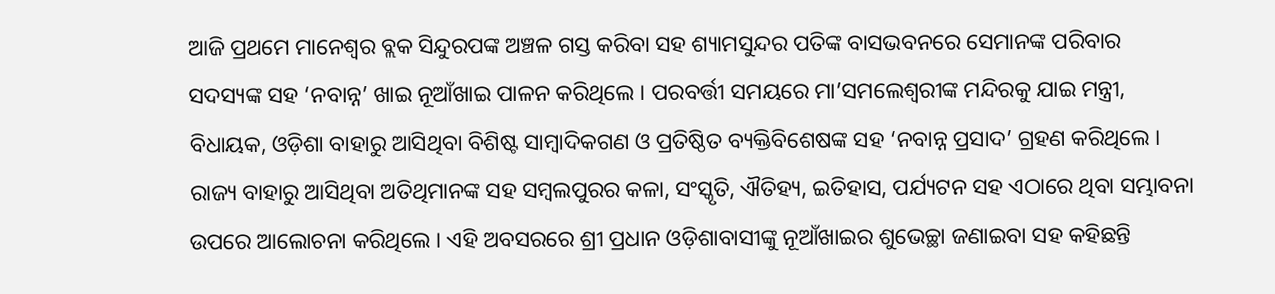ଆଜି ପ୍ରଥମେ ମାନେଶ୍ୱର ବ୍ଲକ ସିନ୍ଦୁରପଙ୍କ ଅଞ୍ଚଳ ଗସ୍ତ କରିବା ସହ ଶ୍ୟାମସୁନ୍ଦର ପତିଙ୍କ ବାସଭବନରେ ସେମାନଙ୍କ ପରିବାର ସଦସ୍ୟଙ୍କ ସହ ‘ନବାନ୍ନ’ ଖାଇ ନୂଆଁଖାଇ ପାଳନ କରିଥିଲେ । ପରବର୍ତ୍ତୀ ସମୟରେ ମା’ସମଲେଶ୍ୱରୀଙ୍କ ମନ୍ଦିରକୁ ଯାଇ ମନ୍ତ୍ରୀ, ବିଧାୟକ, ଓଡ଼ିଶା ବାହାରୁ ଆସିଥିବା ବିଶିଷ୍ଟ ସାମ୍ବାଦିକଗଣ ଓ ପ୍ରତିଷ୍ଠିତ ବ୍ୟକ୍ତିବିଶେଷଙ୍କ ସହ ‘ନବାନ୍ନ ପ୍ରସାଦ’ ଗ୍ରହଣ କରିଥିଲେ । ରାଜ୍ୟ ବାହାରୁ ଆସିଥିବା ଅତିଥିମାନଙ୍କ ସହ ସମ୍ବଲପୁରର କଳା, ସଂସ୍କୃତି, ଐତିହ୍ୟ, ଇତିହାସ, ପର୍ଯ୍ୟଟନ ସହ ଏଠାରେ ଥିବା ସମ୍ଭାବନା ଉପରେ ଆଲୋଚନା କରିଥିଲେ । ଏହି ଅବସରରେ ଶ୍ରୀ ପ୍ରଧାନ ଓଡ଼ିଶାବାସୀଙ୍କୁ ନୂଆଁଖାଇର ଶୁଭେଚ୍ଛା ଜଣାଇବା ସହ କହିଛନ୍ତି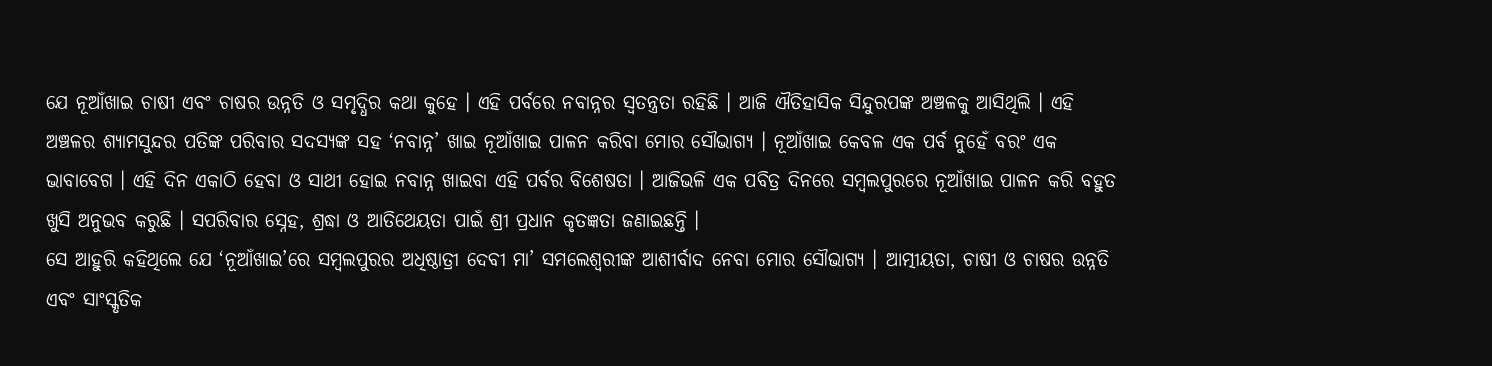ଯେ ନୂଆଁଖାଇ ଚାଷୀ ଏବଂ ଚାଷର ଉନ୍ନତି ଓ ସମୃଦ୍ଧିର କଥା କୁହେ । ଏହି ପର୍ବରେ ନବାନ୍ନର ସ୍ୱତନ୍ତ୍ରତା ରହିଛି । ଆଜି ଐତିହାସିକ ସିନ୍ଦୁରପଙ୍କ ଅଞ୍ଚଳକୁ ଆସିଥିଲି । ଏହି ଅଞ୍ଚଳର ଶ୍ୟାମସୁନ୍ଦର ପତିଙ୍କ ପରିବାର ସଦସ୍ୟଙ୍କ ସହ ‘ନବାନ୍ନ’ ଖାଇ ନୂଆଁଖାଇ ପାଳନ କରିବା ମୋର ସୌଭାଗ୍ୟ । ନୂଆଁଖାଇ କେବଳ ଏକ ପର୍ବ ନୁହେଁ ବରଂ ଏକ ଭାବାବେଗ । ଏହି ଦିନ ଏକାଠି ହେବା ଓ ସାଥୀ ହୋଇ ନବାନ୍ନ ଖାଇବା ଏହି ପର୍ବର ବିଶେଷତା । ଆଜିଭଳି ଏକ ପବିତ୍ର ଦିନରେ ସମ୍ବଲପୁରରେ ନୂଆଁଖାଇ ପାଳନ କରି ବହୁତ ଖୁସି ଅନୁଭବ କରୁଛି । ସପରିବାର ସ୍ନେହ, ଶ୍ରଦ୍ଧା ଓ ଆତିଥେୟତା ପାଇଁ ଶ୍ରୀ ପ୍ରଧାନ କୃତଜ୍ଞତା ଜଣାଇଛନ୍ତି ।
ସେ ଆହୁରି କହିଥିଲେ ଯେ ‘ନୂଆଁଖାଇ’ରେ ସମ୍ବଲପୁରର ଅଧିଷ୍ଠାତ୍ରୀ ଦେବୀ ମା’ ସମଲେଶ୍ୱରୀଙ୍କ ଆଶୀର୍ବାଦ ନେବା ମୋର ସୌଭାଗ୍ୟ । ଆତ୍ମୀୟତା, ଚାଷୀ ଓ ଚାଷର ଉନ୍ନତି ଏବଂ ସାଂସ୍କୃତିକ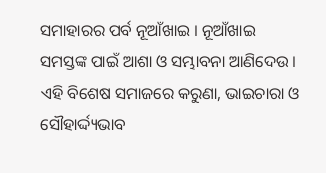ସମାହାରର ପର୍ବ ନୂଆଁଖାଇ । ନୂଆଁଖାଇ ସମସ୍ତଙ୍କ ପାଇଁ ଆଶା ଓ ସମ୍ଭାବନା ଆଣିଦେଉ । ଏହି ବିଶେଷ ସମାଜରେ କରୁଣା, ଭାଇଚାରା ଓ ସୌହାର୍ଦ୍ଦ୍ୟଭାବ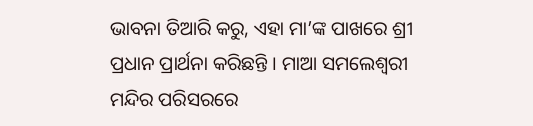ଭାବନା ତିଆରି କରୁ, ଏହା ମା’ଙ୍କ ପାଖରେ ଶ୍ରୀ ପ୍ରଧାନ ପ୍ରାର୍ଥନା କରିଛନ୍ତି । ମାଆ ସମଲେଶ୍ୱରୀ ମନ୍ଦିର ପରିସରରେ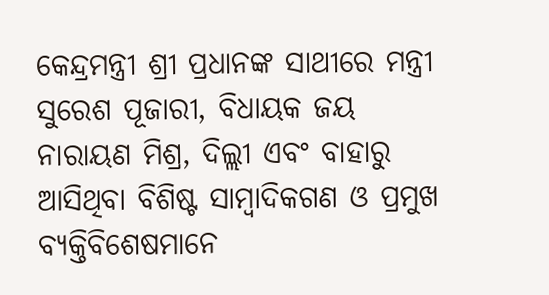କେନ୍ଦ୍ରମନ୍ତ୍ରୀ ଶ୍ରୀ ପ୍ରଧାନଙ୍କ ସାଥୀରେ ମନ୍ତ୍ରୀ ସୁରେଶ ପୂଜାରୀ, ବିଧାୟକ ଜୟ ନାରାୟଣ ମିଶ୍ର, ଦିଲ୍ଲୀ ଏବଂ ବାହାରୁ ଆସିଥିବା ବିଶିଷ୍ଟ ସାମ୍ବାଦିକଗଣ ଓ ପ୍ରମୁଖ ବ୍ୟକ୍ତିବିଶେଷମାନେ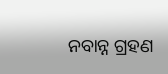ନବାନ୍ନ ଗ୍ରହଣ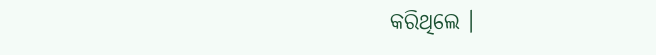କରିଥିଲେ ।